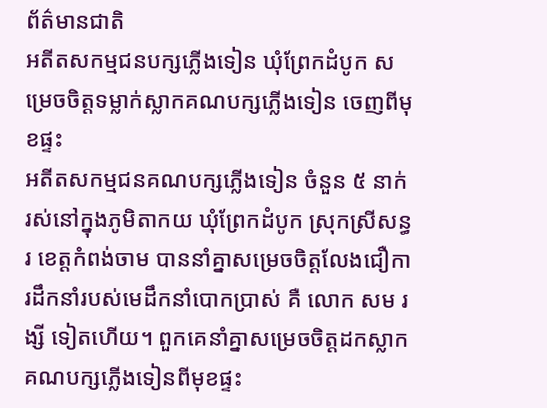ព័ត៌មានជាតិ
អតីតសកម្មជនបក្សភ្លើងទៀន ឃុំព្រែកដំបូក សម្រេចចិត្តទម្លាក់ស្លាកគណបក្សភ្លើងទៀន ចេញពីមុខផ្ទះ
អតីតសកម្មជនគណបក្សភ្លើងទៀន ចំនួន ៥ នាក់ រស់នៅក្នុងភូមិតាកយ ឃុំព្រែកដំបូក ស្រុកស្រីសន្ធរ ខេត្តកំពង់ចាម បាននាំគ្នាសម្រេចចិត្តលែងជឿការដឹកនាំរបស់មេដឹកនាំបោកប្រាស់ គឺ លោក សម រង្សី ទៀតហើយ។ ពួកគេនាំគ្នាសម្រេចចិត្តដកស្លាកគណបក្សភ្លើងទៀនពីមុខផ្ទះ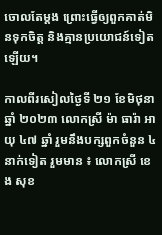ចោលតែម្ដង ព្រោះធ្វើឲ្យពួកគាត់មិនទុកចិត្ត និងគ្មានប្រយោជន៍ទៀតឡើយ។

កាលពីរសៀលថ្ងៃទី ២១ ខែមិថុនា ឆ្នាំ ២០២៣ លោកស្រី ម៉ា ធារ៉ា អាយុ ៤៧ ឆ្នាំ រួមនឹងបក្សពួកចំនួន ៤ នាក់ទៀត រួមមាន ៖ លោកស្រី ខេង សុខ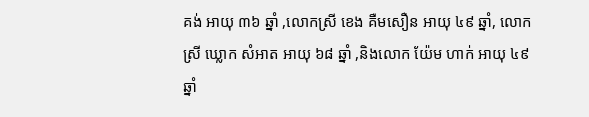គង់ អាយុ ៣៦ ឆ្នាំ ,លោកស្រី ខេង គឺមសឿន អាយុ ៤៩ ឆ្នាំ, លោកស្រី ឃ្លោក សំអាត អាយុ ៦៨ ឆ្នាំ ,និងលោក យ៉ែម ហាក់ អាយុ ៤៩ ឆ្នាំ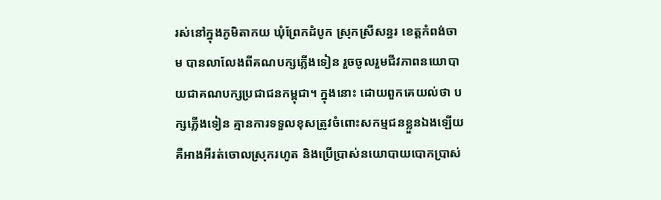រស់នៅក្នុងភូមិតាកយ ឃុំព្រែកដំបូក ស្រុកស្រីសន្ធរ ខេត្តកំពង់ចាម បានលាលែងពីគណបក្សភ្លើងទៀន រួចចូលរួមជីវភាពនយោបាយជាគណបក្សប្រជាជនកម្ពុជា។ ក្នុងនោះ ដោយពួកគេយល់ថា បក្សភ្លើងទៀន គ្មានការទទួលខុសត្រូវចំពោះសកម្មជនខ្លួនឯងឡើយ គឺអាងអីរត់ចោលស្រុករហូត និងប្រើប្រាស់នយោបាយបោកប្រាស់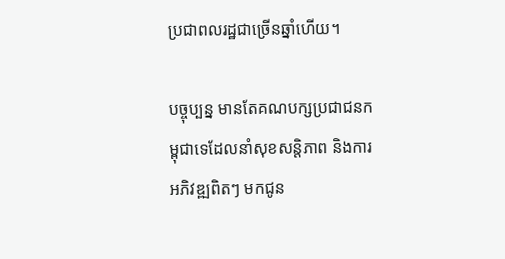ប្រជាពលរដ្ឋជាច្រើនឆ្នាំហើយ។

បច្ចុប្បន្ន មានតែគណបក្សប្រជាជនកម្ពុជាទេដែលនាំសុខសន្តិភាព និងការអភិវឌ្ឍពិតៗ មកជូន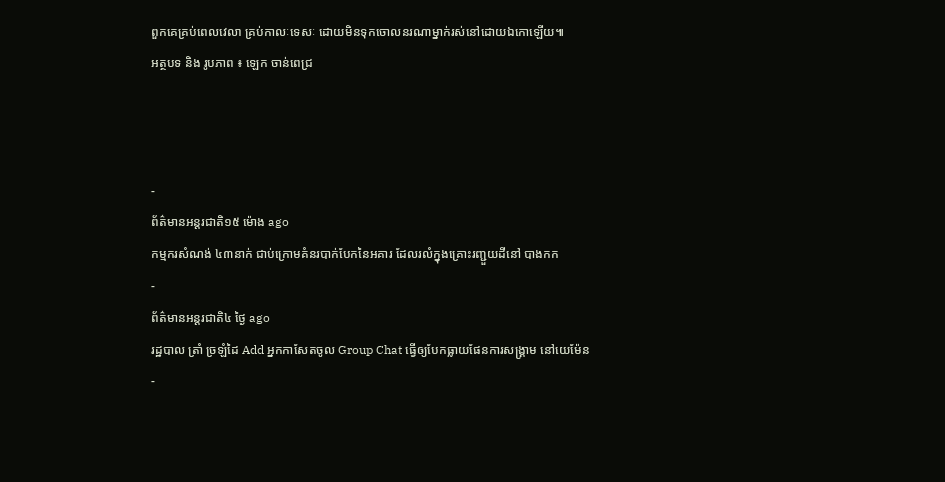ពួកគេគ្រប់ពេលវេលា គ្រប់កាលៈទេសៈ ដោយមិនទុកចោលនរណាម្នាក់រស់នៅដោយឯកោឡើយ៕
អត្ថបទ និង រូបភាព ៖ ឡេក ចាន់ពេជ្រ



-
ព័ត៌មានអន្ដរជាតិ១៥ ម៉ោង ago
កម្មករសំណង់ ៤៣នាក់ ជាប់ក្រោមគំនរបាក់បែកនៃអគារ ដែលរលំក្នុងគ្រោះរញ្ជួយដីនៅ បាងកក
-
ព័ត៌មានអន្ដរជាតិ៤ ថ្ងៃ ago
រដ្ឋបាល ត្រាំ ច្រឡំដៃ Add អ្នកកាសែតចូល Group Chat ធ្វើឲ្យបែកធ្លាយផែនការសង្គ្រាម នៅយេម៉ែន
-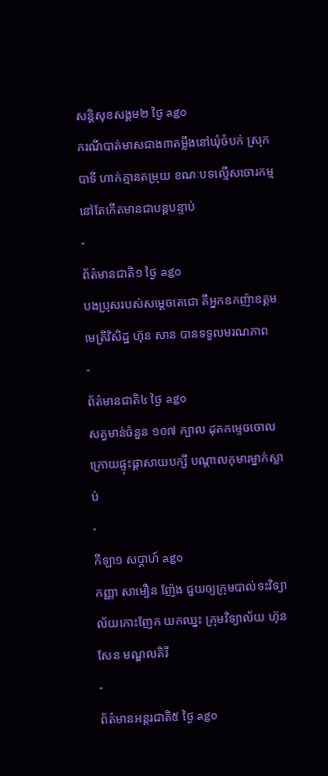សន្តិសុខសង្គម២ ថ្ងៃ ago
ករណីបាត់មាសជាង៣តម្លឹងនៅឃុំចំបក់ ស្រុកបាទី ហាក់គ្មានតម្រុយ ខណៈបទល្មើសចោរកម្មនៅតែកើតមានជាបន្តបន្ទាប់
-
ព័ត៌មានជាតិ១ ថ្ងៃ ago
បងប្រុសរបស់សម្ដេចតេជោ គឺអ្នកឧកញ៉ាឧត្តមមេត្រីវិសិដ្ឋ ហ៊ុន សាន បានទទួលមរណភាព
-
ព័ត៌មានជាតិ៤ ថ្ងៃ ago
សត្វមាន់ចំនួន ១០៧ ក្បាល ដុតកម្ទេចចោល ក្រោយផ្ទុះផ្ដាសាយបក្សី បណ្តាលកុមារម្នាក់ស្លាប់
-
កីឡា១ សប្តាហ៍ ago
កញ្ញា សាមឿន ញ៉ែង ជួយឲ្យក្រុមបាល់ទះវិទ្យាល័យកោះញែក យកឈ្នះ ក្រុមវិទ្យាល័យ ហ៊ុនសែន មណ្ឌលគិរី
-
ព័ត៌មានអន្ដរជាតិ៥ ថ្ងៃ ago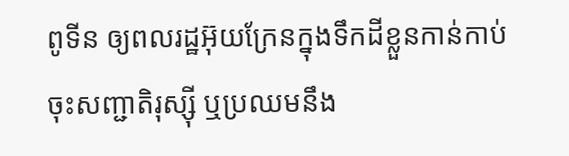ពូទីន ឲ្យពលរដ្ឋអ៊ុយក្រែនក្នុងទឹកដីខ្លួនកាន់កាប់ ចុះសញ្ជាតិរុស្ស៊ី ឬប្រឈមនឹង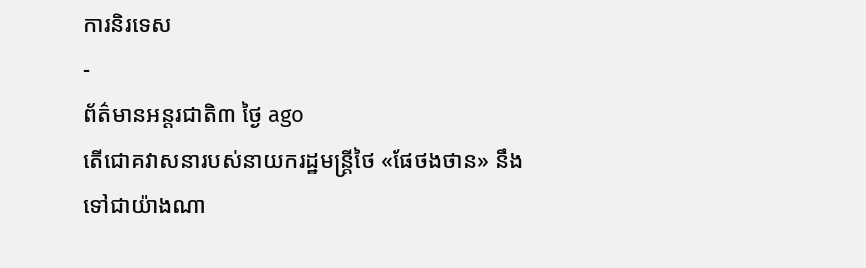ការនិរទេស
-
ព័ត៌មានអន្ដរជាតិ៣ ថ្ងៃ ago
តើជោគវាសនារបស់នាយករដ្ឋមន្ត្រីថៃ «ផែថងថាន» នឹងទៅជាយ៉ាងណា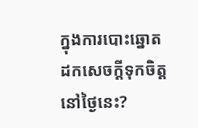ក្នុងការបោះឆ្នោតដកសេចក្តីទុកចិត្តនៅថ្ងៃនេះ?